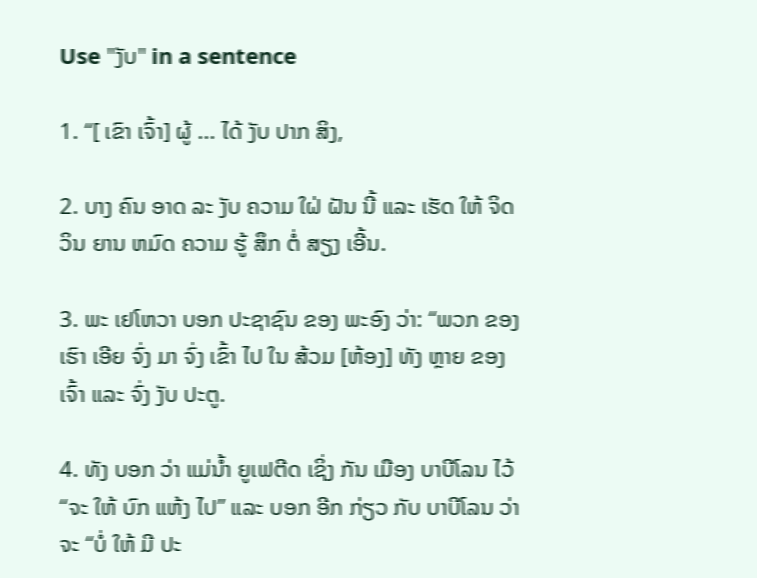Use "ງັບ" in a sentence

1. “[ ເຂົາ ເຈົ້າ] ຜູ້ ... ໄດ້ ງັບ ປາກ ສິງ,

2. ບາງ ຄົນ ອາດ ລະ ງັບ ຄວາມ ໃຝ່ ຝັນ ນີ້ ແລະ ເຮັດ ໃຫ້ ຈິດ ວິນ ຍານ ຫມົດ ຄວາມ ຮູ້ ສຶກ ຕໍ່ ສຽງ ເອີ້ນ.

3. ພະ ເຢໂຫວາ ບອກ ປະຊາຊົນ ຂອງ ພະອົງ ວ່າ: “ພວກ ຂອງ ເຮົາ ເອີຍ ຈົ່ງ ມາ ຈົ່ງ ເຂົ້າ ໄປ ໃນ ສ້ວມ [ຫ້ອງ] ທັງ ຫຼາຍ ຂອງ ເຈົ້າ ແລະ ຈົ່ງ ງັບ ປະຕູ.

4. ທັງ ບອກ ວ່າ ແມ່ນໍ້າ ຍູເຟຕີດ ເຊິ່ງ ກັນ ເມືອງ ບາບີໂລນ ໄວ້ “ຈະ ໃຫ້ ບົກ ແຫ້ງ ໄປ” ແລະ ບອກ ອີກ ກ່ຽວ ກັບ ບາບີໂລນ ວ່າ ຈະ “ບໍ່ ໃຫ້ ມີ ປະ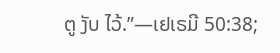ຕູ ງັບ ໄວ້.”—ເຢເຣມີ 50:38;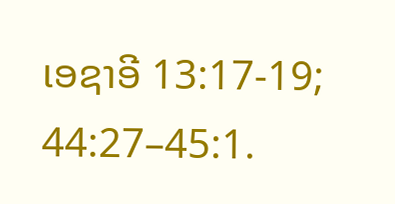ເອຊາອີ 13:17-19; 44:27–45:1.